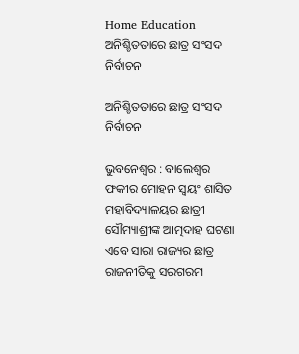Home Education ଅନିଶ୍ଚିତତାରେ ଛାତ୍ର ସଂସଦ ନିର୍ବାଚନ

ଅନିଶ୍ଚିତତାରେ ଛାତ୍ର ସଂସଦ ନିର୍ବାଚନ

ଭୁବନେଶ୍ୱର : ବାଲେଶ୍ୱର ଫକୀର ମୋହନ ସ୍ୱୟଂ ଶାସିତ ମହାବିଦ୍ୟାଳୟର ଛାତ୍ରୀ ସୌମ୍ୟାଶ୍ରୀଙ୍କ ଆତ୍ମଦାହ ଘଟଣା ଏବେ ସାରା ରାଜ୍ୟର ଛାତ୍ର ରାଜନୀତିକୁ ସରଗରମ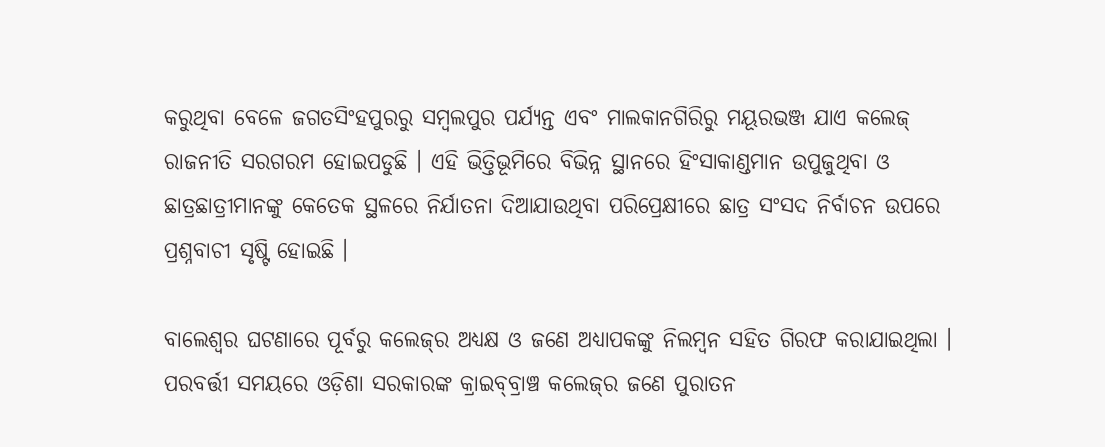କରୁଥିବା ବେଳେ ଜଗତସିଂହପୁରରୁ ସମ୍ବଲପୁର ପର୍ଯ୍ୟନ୍ତ ଏବଂ ମାଲକାନଗିରିରୁ ମୟୂରଭଞ୍ଜ ଯାଏ କଲେଜ୍‍ ରାଜନୀତି ସରଗରମ ହୋଇପଡୁଛି । ଏହି ଭିତ୍ତିଭୂମିରେ ବିଭିନ୍ନ ସ୍ଥାନରେ ହିଂସାକାଣ୍ଡମାନ ଉପୁଜୁଥିବା ଓ ଛାତ୍ରଛାତ୍ରୀମାନଙ୍କୁ କେତେକ ସ୍ଥଳରେ ନିର୍ଯାତନା ଦିଆଯାଉଥିବା ପରିପ୍ରେକ୍ଷୀରେ ଛାତ୍ର ସଂସଦ ନିର୍ବାଚନ ଉପରେ ପ୍ରଶ୍ନବାଚୀ ସୃଷ୍ଟି ହୋଇଛି ।

ବାଲେଶ୍ୱର ଘଟଣାରେ ପୂର୍ବରୁ କଲେଜ୍‍ର ଅଧ୍ୟକ୍ଷ ଓ ଜଣେ ଅଧ୍ୟାପକଙ୍କୁ ନିଲମ୍ବନ ସହିତ ଗିରଫ କରାଯାଇଥିଲା । ପରବର୍ତ୍ତୀ ସମୟରେ ଓଡ଼ିଶା ସରକାରଙ୍କ କ୍ରାଇବ୍‍ବ୍ରାଞ୍ଚ କଲେଜ୍‍ର ଜଣେ ପୁରାତନ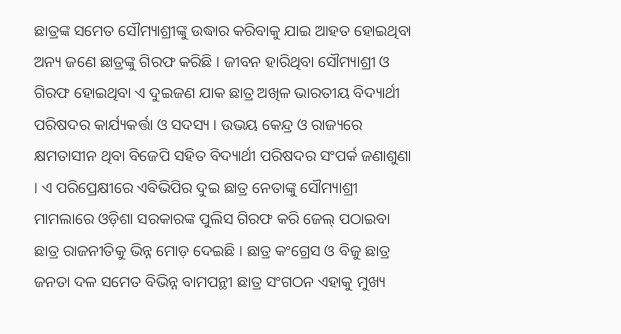ଛାତ୍ରଙ୍କ ସମେତ ସୌମ୍ୟାଶ୍ରୀଙ୍କୁ ଉଦ୍ଧାର କରିବାକୁ ଯାଇ ଆହତ ହୋଇଥିବା ଅନ୍ୟ ଜଣେ ଛାତ୍ରଙ୍କୁ ଗିରଫ କରିଛି । ଜୀବନ ହାରିଥିବା ସୌମ୍ୟାଶ୍ରୀ ଓ ଗିରଫ ହୋଇଥିବା ଏ ଦୁଇଜଣ ଯାକ ଛାତ୍ର ଅଖିଳ ଭାରତୀୟ ବିଦ୍ୟାର୍ଥୀ ପରିଷଦର କାର୍ଯ୍ୟକର୍ତ୍ତା ଓ ସଦସ୍ୟ । ଉଭୟ କେନ୍ଦ୍ର ଓ ରାଜ୍ୟରେ କ୍ଷମତାସୀନ ଥିବା ବିଜେପି ସହିତ ବିଦ୍ୟାର୍ଥୀ ପରିଷଦର ସଂପର୍କ ଜଣାଶୁଣା । ଏ ପରିପ୍ରେକ୍ଷୀରେ ଏବିଭିପିର ଦୁଇ ଛାତ୍ର ନେତାଙ୍କୁ ସୌମ୍ୟାଶ୍ରୀ ମାମଲାରେ ଓଡ଼ିଶା ସରକାରଙ୍କ ପୁଲିସ ଗିରଫ କରି ଜେଲ୍‍ ପଠାଇବା ଛାତ୍ର ରାଜନୀତିକୁ ଭିନ୍ନ ମୋଡ଼ ଦେଇଛି । ଛାତ୍ର କଂଗ୍ରେସ ଓ ବିଜୁ ଛାତ୍ର ଜନତା ଦଳ ସମେତ ବିଭିନ୍ନ ବାମପନ୍ଥୀ ଛାତ୍ର ସଂଗଠନ ଏହାକୁ ମୁଖ୍ୟ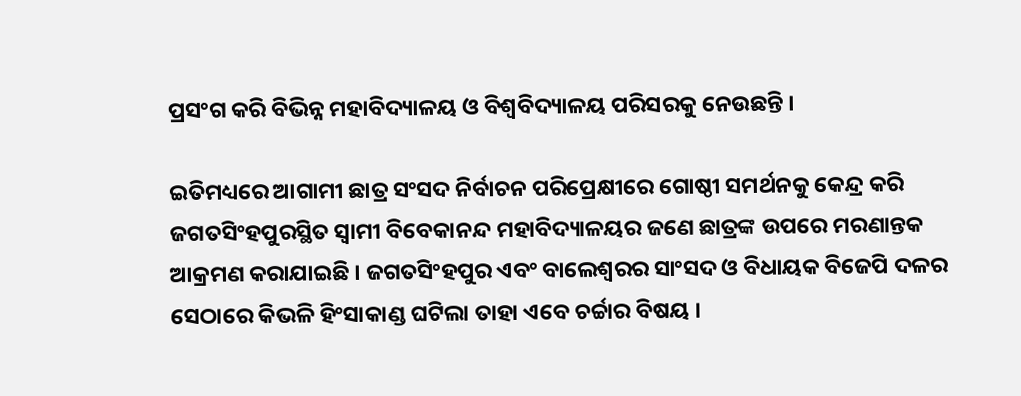ପ୍ରସଂଗ କରି ବିଭିନ୍ନ ମହାବିଦ୍ୟାଳୟ ଓ ବିଶ୍ୱବିଦ୍ୟାଳୟ ପରିସରକୁ ନେଉଛନ୍ତି ।

ଇତିମଧ୍ୟରେ ଆଗାମୀ ଛାତ୍ର ସଂସଦ ନିର୍ବାଚନ ପରିପ୍ରେକ୍ଷୀରେ ଗୋଷ୍ଠୀ ସମର୍ଥନକୁ କେନ୍ଦ୍ର କରି ଜଗତସିଂହପୁରସ୍ଥିତ ସ୍ୱାମୀ ବିବେକାନନ୍ଦ ମହାବିଦ୍ୟାଳୟର ଜଣେ ଛାତ୍ରଙ୍କ ଉପରେ ମରଣାନ୍ତକ ଆକ୍ରମଣ କରାଯାଇଛି । ଜଗତସିଂହପୁର ଏବଂ ବାଲେଶ୍ୱରର ସାଂସଦ ଓ ବିଧାୟକ ବିଜେପି ଦଳର ସେଠାରେ କିଭଳି ହିଂସାକାଣ୍ଡ ଘଟିଲା ତାହା ଏବେ ଚର୍ଚ୍ଚାର ବିଷୟ ।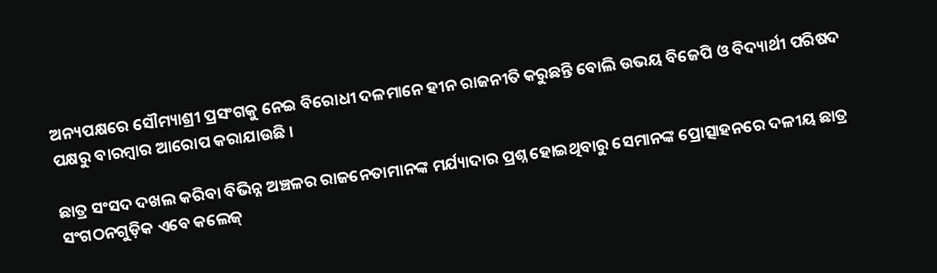ଅନ୍ୟପକ୍ଷରେ ସୌମ୍ୟାଶ୍ରୀ ପ୍ରସଂଗକୁ ନେଇ ବିରୋଧୀ ଦଳମାନେ ହୀନ ରାଜନୀତି କରୁଛନ୍ତି ବୋଲି ଉଭୟ ବିଜେପି ଓ ବିଦ୍ୟାର୍ଥୀ ପରିଷଦ ପକ୍ଷରୁ ବାରମ୍ବାର ଆରୋପ କରାଯାଉଛି ।

ଛାତ୍ର ସଂସଦ ଦଖଲ କରିବା ବିଭିନ୍ନ ଅଞ୍ଚଳର ରାଜନେତାମାନଙ୍କ ମର୍ଯ୍ୟାଦାର ପ୍ରଶ୍ନ ହୋଇଥିବାରୁ ସେମାନଙ୍କ ପ୍ରୋତ୍ସାହନରେ ଦଳୀୟ ଛାତ୍ର ସଂଗଠନଗୁଡ଼ିକ ଏବେ କଲେଜ୍‍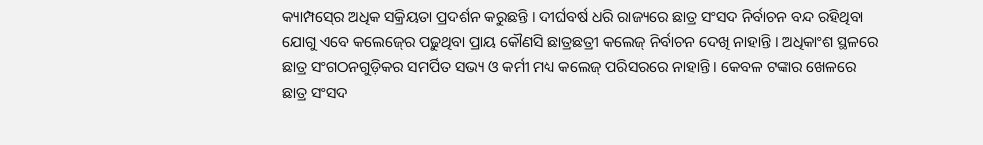କ୍ୟାମ୍ପସ୍‍ରେ ଅଧିକ ସକ୍ରିୟତା ପ୍ରଦର୍ଶନ କରୁଛନ୍ତି । ଦୀର୍ଘବର୍ଷ ଧରି ରାଜ୍ୟରେ ଛାତ୍ର ସଂସଦ ନିର୍ବାଚନ ବନ୍ଦ ରହିଥିବା ଯୋଗୁ ଏବେ କଲେଜ୍‍ରେ ପଢ଼ୁଥିବା ପ୍ରାୟ କୌଣସି ଛାତ୍ରଛତ୍ରୀ କଲେଜ୍‍ ନିର୍ବାଚନ ଦେଖି ନାହାନ୍ତି । ଅଧିକାଂଶ ସ୍ଥଳରେ ଛାତ୍ର ସଂଗଠନଗୁଡ଼ିକର ସମର୍ପିତ ସଭ୍ୟ ଓ କର୍ମୀ ମଧ୍ୟ କଲେଜ୍‍ ପରିସରରେ ନାହାନ୍ତି । କେବଳ ଟଙ୍କାର ଖେଳରେ ଛାତ୍ର ସଂସଦ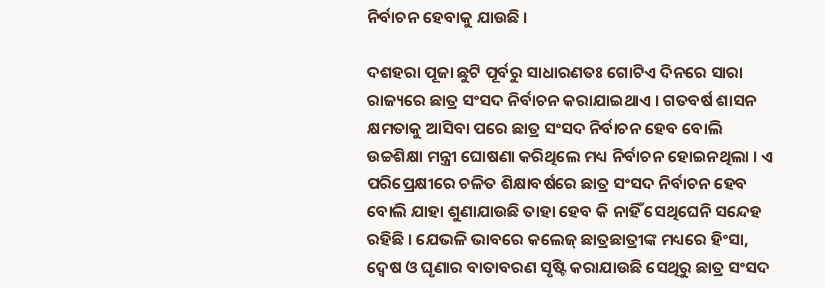ନିର୍ବାଚନ ହେବାକୁ ଯାଉଛି ।

ଦଶହରା ପୂଜା ଛୁଟି ପୂର୍ବରୁ ସାଧାରଣତଃ ଗୋଟିଏ ଦିନରେ ସାରା ରାଜ୍ୟରେ ଛାତ୍ର ସଂସଦ ନିର୍ବାଚନ କରାଯାଇଥାଏ । ଗତବର୍ଷ ଶାସନ କ୍ଷମତାକୁ ଆସିବା ପରେ ଛାତ୍ର ସଂସଦ ନିର୍ବାଚନ ହେବ ବୋଲି ଉଚ୍ଚଶିକ୍ଷା ମନ୍ତ୍ରୀ ଘୋଷଣା କରିଥିଲେ ମଧ୍ୟ ନିର୍ବାଚନ ହୋଇନଥିଲା । ଏ ପରିପ୍ରେକ୍ଷୀରେ ଚଳିତ ଶିକ୍ଷାବର୍ଷରେ ଛାତ୍ର ସଂସଦ ନିର୍ବାଚନ ହେବ ବୋଲି ଯାହା ଶୁଣାଯାଉଛି ତାହା ହେବ କି ନାହିଁ ସେଥିଘେନି ସନ୍ଦେହ ରହିଛି । ଯେଭଳି ଭାବରେ କଲେଜ୍‍ ଛାତ୍ରଛାତ୍ରୀଙ୍କ ମଧ୍ୟରେ ହିଂସା, ଦ୍ୱେଷ ଓ ଘୃଣାର ବାତାବରଣ ସୃଷ୍ଟି କରାଯାଉଛି ସେଥିରୁ ଛାତ୍ର ସଂସଦ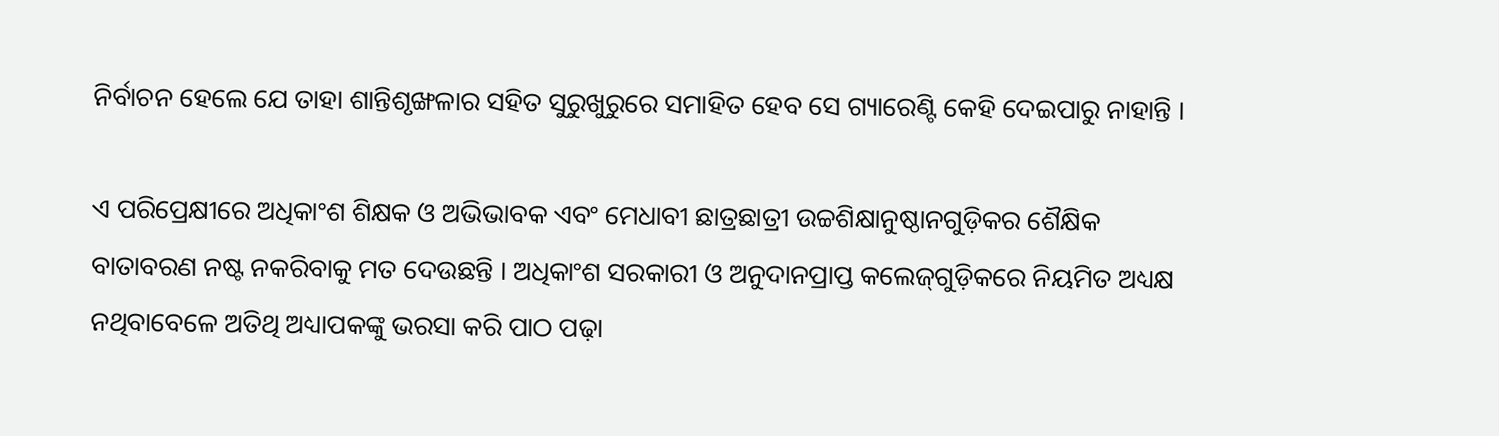ନିର୍ବାଚନ ହେଲେ ଯେ ତାହା ଶାନ୍ତିଶୃଙ୍ଖଳାର ସହିତ ସୁରୁଖୁରୁରେ ସମାହିତ ହେବ ସେ ଗ୍ୟାରେଣ୍ଟି କେହି ଦେଇପାରୁ ନାହାନ୍ତି ।

ଏ ପରିପ୍ରେକ୍ଷୀରେ ଅଧିକାଂଶ ଶିକ୍ଷକ ଓ ଅଭିଭାବକ ଏବଂ ମେଧାବୀ ଛାତ୍ରଛାତ୍ରୀ ଉଚ୍ଚଶିକ୍ଷାନୁଷ୍ଠାନଗୁଡ଼ିକର ଶୈକ୍ଷିକ ବାତାବରଣ ନଷ୍ଟ ନକରିବାକୁ ମତ ଦେଉଛନ୍ତି । ଅଧିକାଂଶ ସରକାରୀ ଓ ଅନୁଦାନପ୍ରାପ୍ତ କଲେଜ୍‍ଗୁଡ଼ିକରେ ନିୟମିତ ଅଧ୍ୟକ୍ଷ ନଥିବାବେଳେ ଅତିଥି ଅଧ୍ୟାପକଙ୍କୁ ଭରସା କରି ପାଠ ପଢ଼ା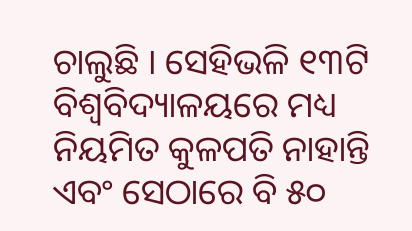ଚାଲୁଛି । ସେହିଭଳି ୧୩ଟି ବିଶ୍ୱବିଦ୍ୟାଳୟରେ ମଧ୍ୟ ନିୟମିତ କୁଳପତି ନାହାନ୍ତି ଏବଂ ସେଠାରେ ବି ୫୦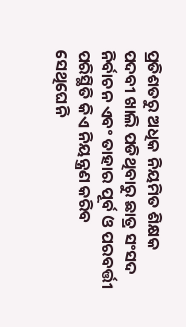ପ୍ରତିଶତରୁ ଅଧିକ ନିୟମିତ ଶିକ୍ଷକ ପଦବୀ ଖାଲି ପଡିଥିବାରୁ ଛାତ୍ର ସଂସଦ ନିର୍ବାଚନ ଏବଂ ତାହାର ପୂର୍ବ ଓ ପରବର୍ତ୍ତୀ ପରିସ୍ଥିତି କିଏ ନିୟନ୍ତ୍ରଣ କରିବ ସେଥିଘେନି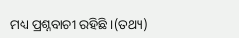ମଧ୍ୟ ପ୍ରଶ୍ନବାଚୀ ରହିଛି ।(ତଥ୍ୟ)